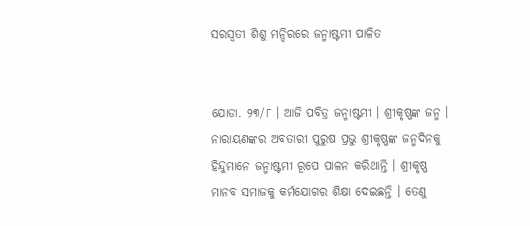ସରସ୍ୱତୀ ଶିଶୁ ମନ୍ଦିରରେ ଜନ୍ମାଷ୍ଟମୀ ପାଳିତ


ଯୋଡା. ୨୩/୮ । ଆଜି ପବିତ୍ର ଜନ୍ମାଷ୍ଟମୀ । ଶ୍ରୀକୃଷ୍ଣଙ୍କ ଜନ୍ମ । ନାରାୟଣଙ୍କର ଅବତାରୀ ପୁରୁଷ ପ୍ରଭୁ ଶ୍ରୀକୃଷ୍ଣଙ୍କ ଜନ୍ମଦିନକୁ ହିନ୍ଦୁମାନେ ଜନ୍ମାଷ୍ଟମୀ ରୂପେ ପାଳନ କରିଥାନ୍ତି । ଶ୍ରୀକୃଷ୍ଣ ମାନବ ସମାଜକୁ କର୍ମଯୋଗର ଶିକ୍ଷା ଦେଇଛନ୍ତି । ତେଣୁ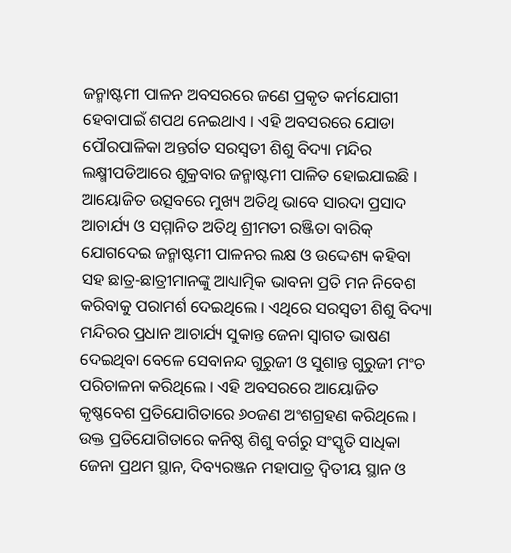ଜନ୍ମାଷ୍ଟମୀ ପାଳନ ଅବସରରେ ଜଣେ ପ୍ରକୃତ କର୍ମଯୋଗୀ ହେବାପାଇଁ ଶପଥ ନେଇଥାଏ । ଏହି ଅବସରରେ ଯୋଡା ପୌରପାଳିକା ଅନ୍ତର୍ଗତ ସରସ୍ୱତୀ ଶିଶୁ ବିଦ୍ୟା ମନ୍ଦିର ଲକ୍ଷ୍ମୀପଡିଆରେ ଶୁକ୍ରବାର ଜନ୍ମାଷ୍ଟମୀ ପାଳିତ ହୋଇଯାଇଛି । ଆୟୋଜିତ ଉତ୍ସବରେ ମୁଖ୍ୟ ଅତିଥି ଭାବେ ସାରଦା ପ୍ରସାଦ ଆଚାର୍ଯ୍ୟ ଓ ସମ୍ମାନିତ ଅତିଥି ଶ୍ରୀମତୀ ରଞ୍ଜିତା ବାରିକ୍ ଯୋଗଦେଇ ଜନ୍ମାଷ୍ଟମୀ ପାଳନର ଲକ୍ଷ ଓ ଉଦ୍ଦେଶ୍ୟ କହିବା ସହ ଛାତ୍ର-ଛାତ୍ରୀମାନଙ୍କୁ ଆଧ୍ୟାତ୍ମିକ ଭାବନା ପ୍ରତି ମନ ନିବେଶ କରିବାକୁ ପରାମର୍ଶ ଦେଇଥିଲେ । ଏଥିରେ ସରସ୍ୱତୀ ଶିଶୁ ବିଦ୍ୟା ମନ୍ଦିରର ପ୍ରଧାନ ଆଚାର୍ଯ୍ୟ ସୁକାନ୍ତ ଜେନା ସ୍ୱାଗତ ଭାଷଣ ଦେଇଥିବା ବେଳେ ସେବାନନ୍ଦ ଗୁରୁଜୀ ଓ ସୁଶାନ୍ତ ଗୁରୁଜୀ ମଂଚ ପରିଚାଳନା କରିଥିଲେ । ଏହି ଅବସରରେ ଆୟୋଜିତ କୃଷ୍ଣବେଶ ପ୍ରତିଯୋଗିତାରେ ୬୦ଜଣ ଅଂଶଗ୍ରହଣ କରିଥିଲେ । ଉକ୍ତ ପ୍ରତିଯୋଗିତାରେ କନିଷ୍ଠ ଶିଶୁ ବର୍ଗରୁ ସଂସ୍କୃତି ସାଧିକା ଜେନା ପ୍ରଥମ ସ୍ଥାନ, ଦିବ୍ୟରଞ୍ଜନ ମହାପାତ୍ର ଦ୍ୱିତୀୟ ସ୍ଥାନ ଓ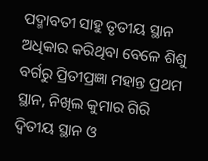ପଦ୍ମାବତୀ ସାହୁ ତୃତୀୟ ସ୍ଥାନ ଅଧିକାର କରିଥିବା ବେଳେ ଶିଶୁ ବର୍ଗରୁ ପ୍ରିତୀପ୍ରଜ୍ଞା ମହାନ୍ତ ପ୍ରଥମ ସ୍ଥାନ, ନିଖିଲ କୁମାର ଗିରି ଦ୍ୱିତୀୟ ସ୍ଥାନ ଓ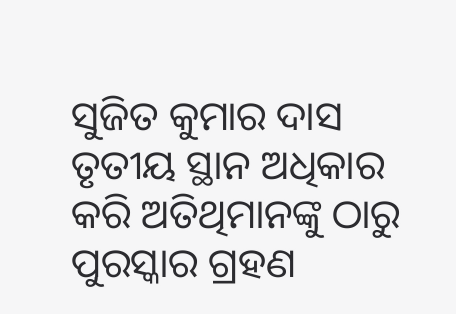ସୁଜିତ କୁମାର ଦାସ ତୃତୀୟ ସ୍ଥାନ ଅଧିକାର କରି ଅତିଥିମାନଙ୍କୁ ଠାରୁ ପୁରସ୍କାର ଗ୍ରହଣ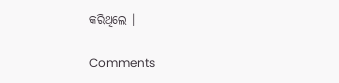କରିଥିଲେ ।

Comments